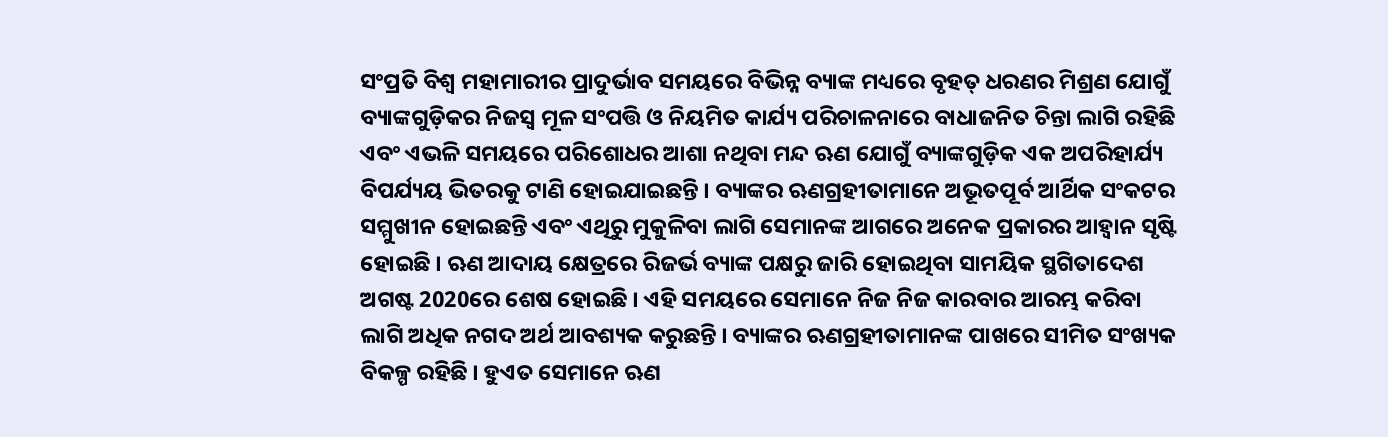ସଂପ୍ରତି ବିଶ୍ବ ମହାମାରୀର ପ୍ରାଦୁର୍ଭାବ ସମୟରେ ବିଭିନ୍ନ ବ୍ୟାଙ୍କ ମଧ୍ୟରେ ବୃହତ୍ ଧରଣର ମିଶ୍ରଣ ଯୋଗୁଁ ବ୍ୟାଙ୍କଗୁଡ଼ିକର ନିଜସ୍ବ ମୂଳ ସଂପତ୍ତି ଓ ନିୟମିତ କାର୍ଯ୍ୟ ପରିଚାଳନାରେ ବାଧାଜନିତ ଚିନ୍ତା ଲାଗି ରହିଛି ଏବଂ ଏଭଳି ସମୟରେ ପରିଶୋଧର ଆଶା ନଥିବା ମନ୍ଦ ଋଣ ଯୋଗୁଁ ବ୍ୟାଙ୍କଗୁଡ଼ିକ ଏକ ଅପରିହାର୍ଯ୍ୟ ବିପର୍ଯ୍ୟୟ ଭିତରକୁ ଟାଣି ହୋଇଯାଇଛନ୍ତି । ବ୍ୟାଙ୍କର ଋଣଗ୍ରହୀତାମାନେ ଅଭୂତପୂର୍ବ ଆର୍ଥିକ ସଂକଟର ସମ୍ମୁଖୀନ ହୋଇଛନ୍ତି ଏବଂ ଏଥିରୁ ମୁକୁଳିବା ଲାଗି ସେମାନଙ୍କ ଆଗରେ ଅନେକ ପ୍ରକାରର ଆହ୍ବାନ ସୃଷ୍ଟି ହୋଇଛି । ଋଣ ଆଦାୟ କ୍ଷେତ୍ରରେ ରିଜର୍ଭ ବ୍ୟାଙ୍କ ପକ୍ଷରୁ ଜାରି ହୋଇଥିବା ସାମୟିକ ସ୍ଥଗିତାଦେଶ ଅଗଷ୍ଟ 2020ରେ ଶେଷ ହୋଇଛି । ଏହି ସମୟରେ ସେମାନେ ନିଜ ନିଜ କାରବାର ଆରମ୍ଭ କରିବା ଲାଗି ଅଧିକ ନଗଦ ଅର୍ଥ ଆବଶ୍ୟକ କରୁଛନ୍ତି । ବ୍ୟାଙ୍କର ଋଣଗ୍ରହୀତାମାନଙ୍କ ପାଖରେ ସୀମିତ ସଂଖ୍ୟକ ବିକଳ୍ପ ରହିଛି । ହୁଏତ ସେମାନେ ଋଣ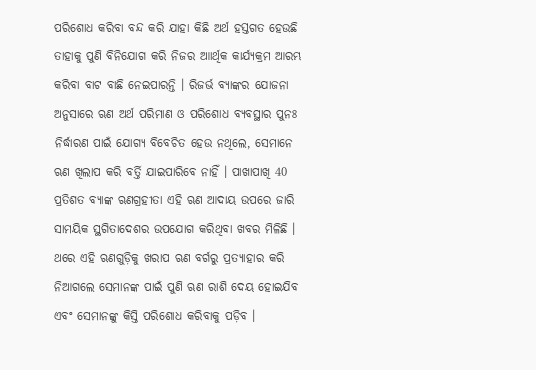ପରିଶୋଧ କରିବା ବନ୍ଦ କରି ଯାହା କିଛି ଅର୍ଥ ହସ୍ତଗତ ହେଉଛି ତାହାକୁ ପୁଣି ବିନିଯୋଗ କରି ନିଜର ଆାର୍ଥିକ କାର୍ଯ୍ୟକ୍ରମ ଆରମ୍ଭ କରିବା ବାଟ ବାଛି ନେଇପାରନ୍ତି । ରିଜର୍ଭ ବ୍ୟାଙ୍କର ଯୋଜନା ଅନୁସାରେ ଋଣ ଅର୍ଥ ପରିମାଣ ଓ ପରିଶୋଧ ବ୍ୟବସ୍ଥାର ପୁନଃ ନିର୍ଦ୍ଧାରଣ ପାଇଁ ଯୋଗ୍ୟ ବିବେଚିତ ହେଉ ନଥିଲେ, ସେମାନେ ଋଣ ଖିଲାପ କରି ବର୍ତ୍ତି ଯାଇପାରିବେ ନାହିଁ । ପାଖାପାଖି 40 ପ୍ରତିଶତ ବ୍ୟାଙ୍କ ଋଣଗ୍ରହୀତା ଏହି ଋଣ ଆଦାୟ ଉପରେ ଜାରି ସାମୟିକ ସ୍ଥଗିତାଦେଶର ଉପଯୋଗ କରିଥିବା ଖବର ମିଳିଛି । ଥରେ ଏହି ଋଣଗୁଡ଼ିକୁ ଖରାପ ଋଣ ବର୍ଗରୁ ପ୍ରତ୍ୟାହାର କରି ନିଆଗଲେ ସେମାନଙ୍କ ପାଇଁ ପୁଣି ଋଣ ରାଶି ଦେୟ ହୋଇଯିବ ଏବଂ ସେମାନଙ୍କୁ କିସ୍ତି ପରିଶୋଧ କରିବାକୁ ପଡ଼ିବ ।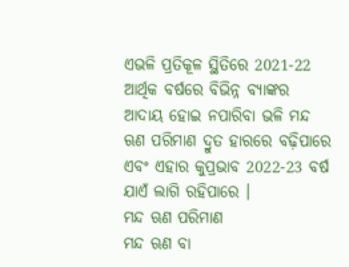ଏଭଳି ପ୍ରତିକୂଳ ସ୍ଥିତିରେ 2021-22 ଆର୍ଥିକ ବର୍ଷରେ ବିଭିନ୍ନ ବ୍ୟାଙ୍କର ଆଦାୟ ହୋଇ ନପାରିବା ଭଳି ମନ୍ଦ ଋଣ ପରିମାଣ ଦ୍ରୁତ ହାରରେ ବଢ଼ିପାରେ ଏବଂ ଏହାର କୁପ୍ରଭାବ 2022-23 ବର୍ଷ ଯାଏଁ ଲାଗି ରହିପାରେ ।
ମନ୍ଦ ଋଣ ପରିମାଣ
ମନ୍ଦ ଋଣ ବା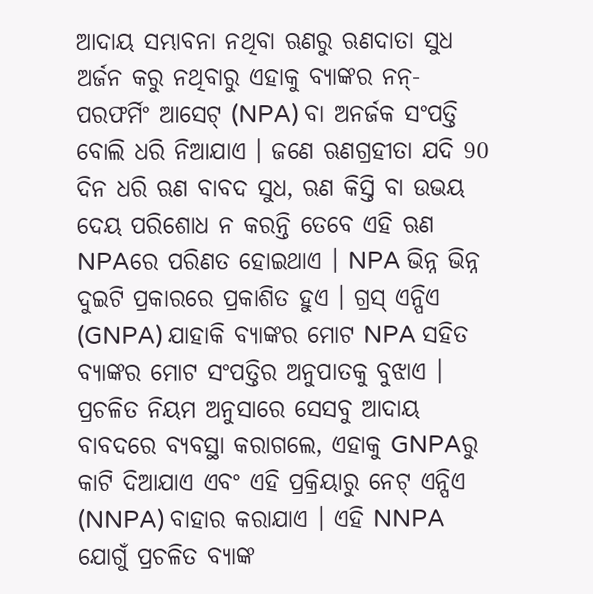ଆଦାୟ ସମ୍ଭାବନା ନଥିବା ଋଣରୁ ଋଣଦାତା ସୁଧ ଅର୍ଜନ କରୁ ନଥିବାରୁ ଏହାକୁ ବ୍ୟାଙ୍କର ନନ୍-ପରଫର୍ମିଂ ଆସେଟ୍ (NPA) ବା ଅନର୍ଜକ ସଂପତ୍ତି ବୋଲି ଧରି ନିଆଯାଏ । ଜଣେ ଋଣଗ୍ରହୀତା ଯଦି 90 ଦିନ ଧରି ଋଣ ବାବଦ ସୁଧ, ଋଣ କିସ୍ତି ବା ଉଭୟ ଦେୟ ପରିଶୋଧ ନ କରନ୍ତି ତେବେ ଏହି ଋଣ NPAରେ ପରିଣତ ହୋଇଥାଏ । NPA ଭିନ୍ନ ଭିନ୍ନ ଦୁଇଟି ପ୍ରକାରରେ ପ୍ରକାଶିତ ହୁଏ । ଗ୍ରସ୍ ଏନ୍ପିଏ (GNPA) ଯାହାକି ବ୍ୟାଙ୍କର ମୋଟ NPA ସହିତ ବ୍ୟାଙ୍କର ମୋଟ ସଂପତ୍ତିର ଅନୁପାତକୁ ବୁଝାଏ । ପ୍ରଚଳିତ ନିୟମ ଅନୁସାରେ ସେସବୁ ଆଦାୟ ବାବଦରେ ବ୍ୟବସ୍ଥା କରାଗଲେ, ଏହାକୁ GNPAରୁ କାଟି ଦିଆଯାଏ ଏବଂ ଏହି ପ୍ରକ୍ରିୟାରୁ ନେଟ୍ ଏନ୍ପିଏ (NNPA) ବାହାର କରାଯାଏ । ଏହି NNPA ଯୋଗୁଁ ପ୍ରଚଳିତ ବ୍ୟାଙ୍କ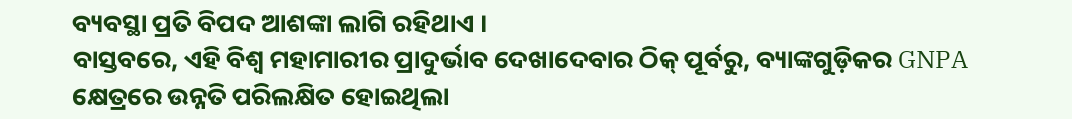ବ୍ୟବସ୍ଥା ପ୍ରତି ବିପଦ ଆଶଙ୍କା ଲାଗି ରହିଥାଏ ।
ବାସ୍ତବରେ, ଏହି ବିଶ୍ବ ମହାମାରୀର ପ୍ରାଦୁର୍ଭାବ ଦେଖାଦେବାର ଠିକ୍ ପୂର୍ବରୁ, ବ୍ୟାଙ୍କଗୁଡ଼ିକର GNPA କ୍ଷେତ୍ରରେ ଉନ୍ନତି ପରିଲକ୍ଷିତ ହୋଇଥିଲା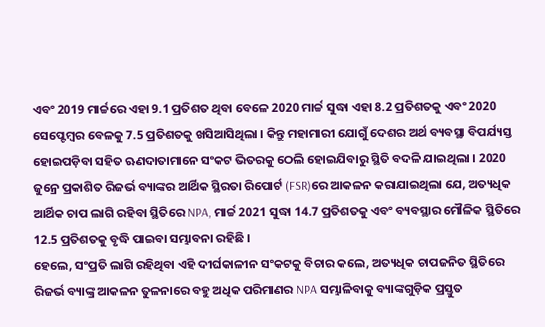ଏବଂ 2019 ମାର୍ଚ୍ଚରେ ଏହା 9.1 ପ୍ରତିଶତ ଥିବା ବେଳେ 2020 ମାର୍ଚ୍ଚ ସୁଦ୍ଧା ଏହା 8.2 ପ୍ରତିଶତକୁ ଏବଂ 2020 ସେପ୍ଟେମ୍ବର ବେଳକୁ 7.5 ପ୍ରତିଶତକୁ ଖସିଆସିଥିଲା । କିନ୍ତୁ ମହାମାରୀ ଯୋଗୁଁ ଦେଶର ଅର୍ଥ ବ୍ୟବସ୍ଥା ବିପର୍ଯ୍ୟସ୍ତ ହୋଇପଡ଼ିବା ସହିତ ଋଣଦାତାମାନେ ସଂକଟ ଭିତରକୁ ଠେଲି ହୋଇଯିବାରୁ ସ୍ଥିତି ବଦଳି ଯାଇଥିଲା । 2020 ଜୁନ୍ରେ ପ୍ରକାଶିତ ରିଜର୍ଭ ବ୍ୟାଙ୍କର ଆର୍ଥିକ ସ୍ଥିରତା ରିପୋର୍ଟ (FSR)ରେ ଆକଳନ କରାଯାଇଥିଲା ଯେ, ଅତ୍ୟଧିକ ଆର୍ଥିକ ଚାପ ଲାଗି ରହିବା ସ୍ଥିତିରେ NPA, ମାର୍ଚ୍ଚ 2021 ସୁଦ୍ଧା 14.7 ପ୍ରତିଶତକୁ ଏବଂ ବ୍ୟବସ୍ଥାର ମୌଳିକ ସ୍ଥିତିରେ 12.5 ପ୍ରତିଶତକୁ ବୃଦ୍ଧି ପାଇବା ସମ୍ଭାବନା ରହିଛି ।
ହେଲେ, ସଂପ୍ରତି ଲାଗି ରହିଥିବା ଏହି ଦୀର୍ଘକାଳୀନ ସଂକଟକୁ ବିଚାର କଲେ, ଅତ୍ୟଧିକ ଚାପଜନିତ ସ୍ଥିତିରେ ରିଜର୍ଭ ବ୍ୟାଙ୍କ୍ର ଆକଳନ ତୁଳନାରେ ବହୁ ଅଧିକ ପରିମାଣର NPA ସମ୍ଭାଳିବାକୁ ବ୍ୟାଙ୍କଗୁଡ଼ିକ ପ୍ରସ୍ତୁତ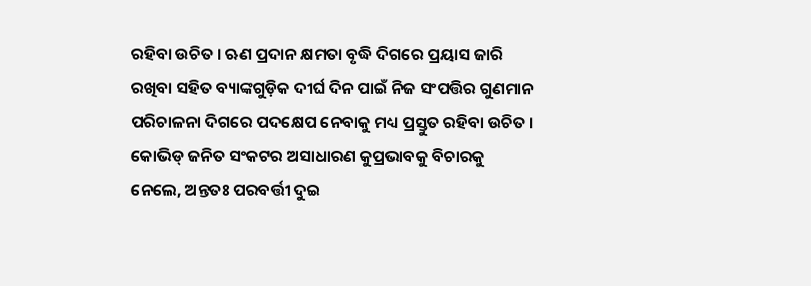ରହିବା ଉଚିତ । ଋଣ ପ୍ରଦାନ କ୍ଷମତା ବୃଦ୍ଧି ଦିଗରେ ପ୍ରୟାସ ଜାରି ରଖିବା ସହିତ ବ୍ୟାଙ୍କଗୁଡ଼ିକ ଦୀର୍ଘ ଦିନ ପାଇଁ ନିଜ ସଂପତ୍ତିର ଗୁଣମାନ ପରିଚାଳନା ଦିଗରେ ପଦକ୍ଷେପ ନେବାକୁ ମଧ୍ୟ ପ୍ରସ୍ତୁତ ରହିବା ଉଚିତ । କୋଭିଡ୍ ଜନିତ ସଂକଟର ଅସାଧାରଣ କୁପ୍ରଭାବକୁ ବିଚାରକୁ ନେଲେ, ଅନ୍ତତଃ ପରବର୍ତ୍ତୀ ଦୁଇ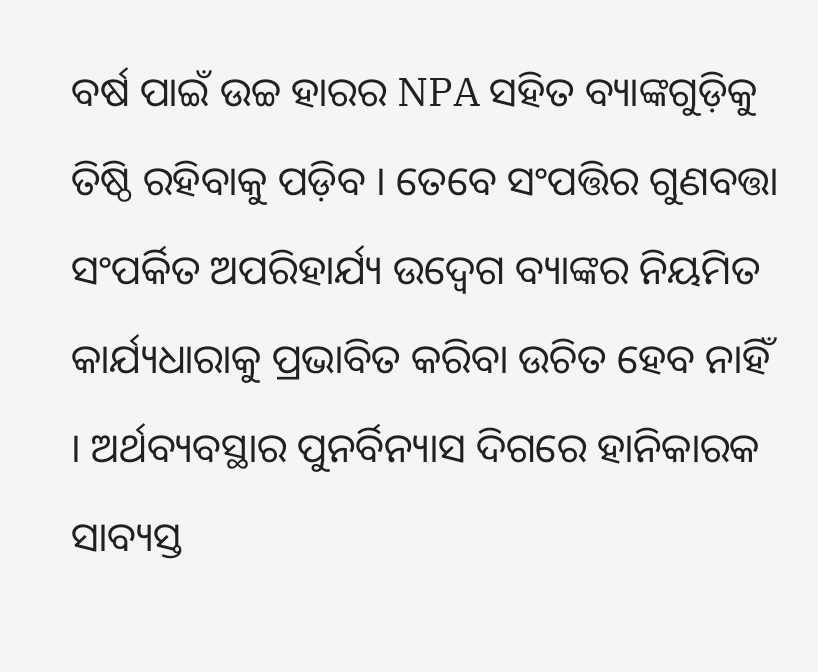ବର୍ଷ ପାଇଁ ଉଚ୍ଚ ହାରର NPA ସହିତ ବ୍ୟାଙ୍କଗୁଡ଼ିକୁ ତିଷ୍ଠି ରହିବାକୁ ପଡ଼ିବ । ତେବେ ସଂପତ୍ତିର ଗୁଣବତ୍ତା ସଂପର୍କିତ ଅପରିହାର୍ଯ୍ୟ ଉଦ୍ବେଗ ବ୍ୟାଙ୍କର ନିୟମିତ କାର୍ଯ୍ୟଧାରାକୁ ପ୍ରଭାବିତ କରିବା ଉଚିତ ହେବ ନାହିଁ । ଅର୍ଥବ୍ୟବସ୍ଥାର ପୁନର୍ବିନ୍ୟାସ ଦିଗରେ ହାନିକାରକ ସାବ୍ୟସ୍ତ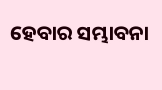ହେବାର ସମ୍ଭାବନା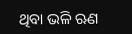ଥିବା ଭଳି ଋଣ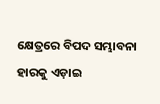କ୍ଷେତ୍ରରେ ବିପଦ ସମ୍ଭାବନା ହାରକୁ ଏଡ଼ାଇ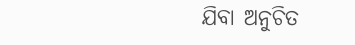ଯିବା ଅନୁଚିତ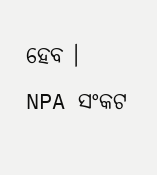ହେବ ।
NPA ସଂକଟ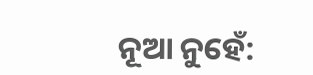ନୂଆ ନୁହେଁ: